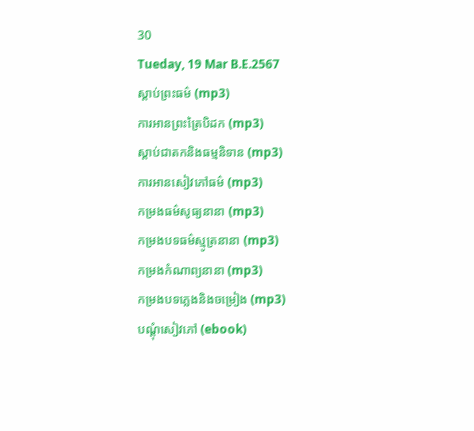30
Tueday, 19 Mar B.E.2567
ស្តាប់ព្រះធម៌ (mp3)
ការអានព្រះត្រៃបិដក (mp3)
ស្តាប់ជាតកនិងធម្មនិទាន (mp3)
ការអានសៀវភៅធម៌ (mp3)
កម្រងធម៌សូធ្យនានា (mp3)
កម្រងបទធម៌ស្មូត្រនានា (mp3)
កម្រងកំណាព្យនានា (mp3)
កម្រងបទភ្លេងនិងចម្រៀង (mp3)
បណ្តុំសៀវភៅ (ebook)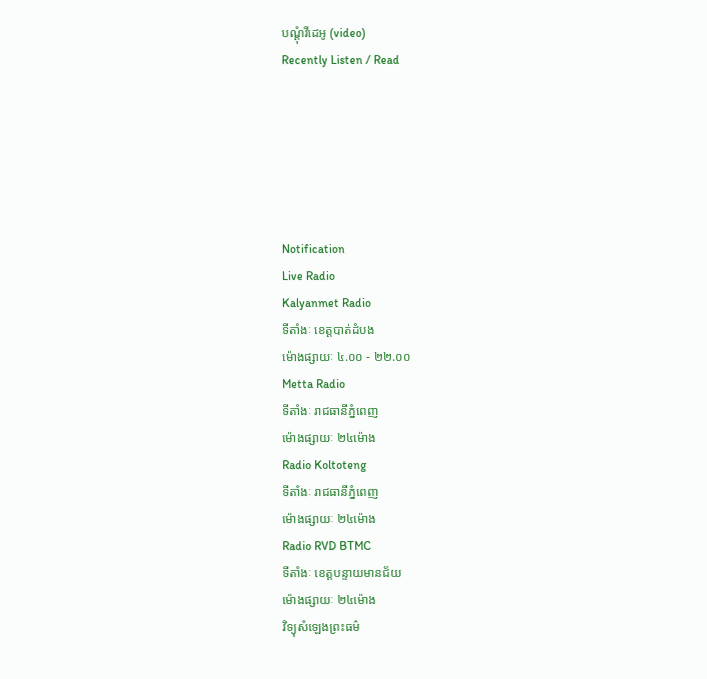បណ្តុំវីដេអូ (video)
Recently Listen / Read






Notification
Live Radio
Kalyanmet Radio
ទីតាំងៈ ខេត្តបាត់ដំបង
ម៉ោងផ្សាយៈ ៤.០០ - ២២.០០
Metta Radio
ទីតាំងៈ រាជធានីភ្នំពេញ
ម៉ោងផ្សាយៈ ២៤ម៉ោង
Radio Koltoteng
ទីតាំងៈ រាជធានីភ្នំពេញ
ម៉ោងផ្សាយៈ ២៤ម៉ោង
Radio RVD BTMC
ទីតាំងៈ ខេត្តបន្ទាយមានជ័យ
ម៉ោងផ្សាយៈ ២៤ម៉ោង
វិទ្យុសំឡេងព្រះធម៌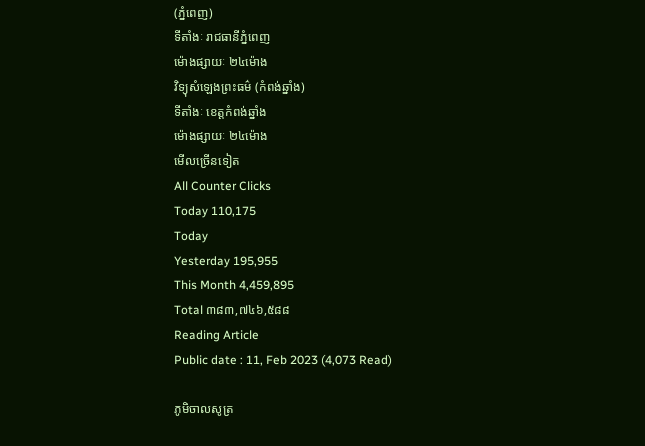(ភ្នំពេញ)
ទីតាំងៈ រាជធានីភ្នំពេញ
ម៉ោងផ្សាយៈ ២៤ម៉ោង
វិទ្យុសំឡេងព្រះធម៌ (កំពង់ឆ្នាំង)
ទីតាំងៈ ខេត្តកំពង់ឆ្នាំង
ម៉ោងផ្សាយៈ ២៤ម៉ោង
មើលច្រើនទៀត
All Counter Clicks
Today 110,175
Today
Yesterday 195,955
This Month 4,459,895
Total ៣៨៣,៧៤៦,៥៨៨
Reading Article
Public date : 11, Feb 2023 (4,073 Read)

ភូមិចាលសូត្រ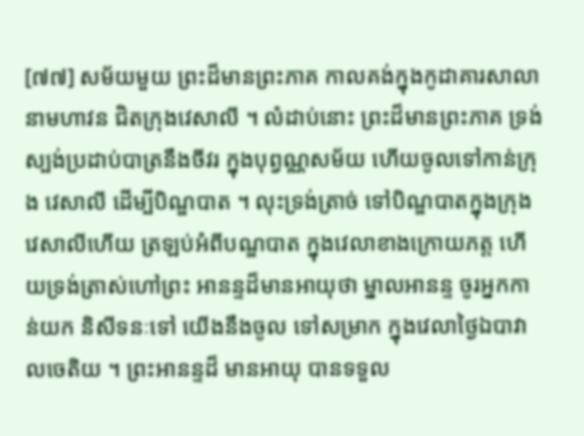[៧៧] សម័យមួយ ព្រះដ៏មានព្រះភាគ កាលគង់ក្នុងកូដាគារសាលា នាមហាវន ជិតក្រុងវេសាលី ។ លំដាប់នោះ ព្រះដ៏មានព្រះភាគ ទ្រង់ស្បង់ប្រដាប់បាត្រនឹងចីវរ ក្នុងបុព្វណ្ណសម័យ ហើយចូលទៅកាន់ក្រុង វេសាលី ដើម្បីបិណ្ឌបាត ។ លុះទ្រង់ត្រាច់ ទៅបិណ្ឌបាតក្នុងក្រុងវេសាលីហើយ ត្រឡប់អំពីបណ្ឌបាត ក្នុងវេលាខាងក្រោយភត្ត ហើយទ្រង់ត្រាស់ហៅព្រះ អានន្ទដ៏មានអាយុថា ម្នាលអានន្ទ ចូរអ្នកកាន់យក និសីទនៈទៅ យើងនឹងចូល ទៅសម្រាក ក្នុងវេលាថ្ងៃឯបាវាលចេតិយ ។ ព្រះអានន្ទដ៏ មានអាយុ បានទទួល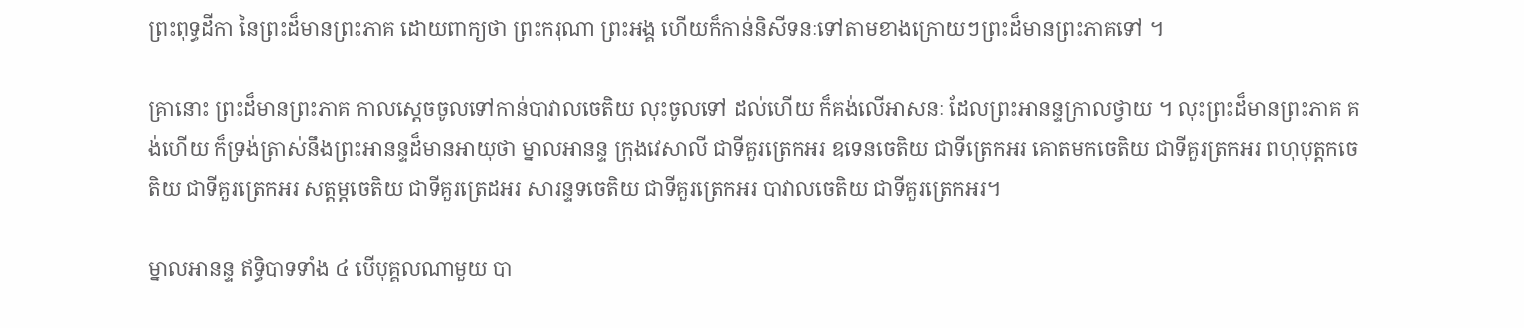ព្រះពុទ្ធដីកា នៃព្រះដ៏មានព្រះភាគ ដោយពាក្យថា ព្រះករុណា ព្រះអង្គ ហើយក៏កាន់និសីទនៈទៅតាមខាងក្រោយៗព្រះដ៏មានព្រះភាគទៅ ។

គ្រានោះ ព្រះដ៏មានព្រះភាគ កាលស្ដេចចូលទៅកាន់បាវាលចេតិយ លុះចូលទៅ ដល់ហើយ ក៏គង់លើអាសនៈ ដែលព្រះអានន្ទក្រាលថ្វាយ ។ លុះព្រះដ៏មានព្រះភាគ គង់ហើយ ក៏ទ្រង់ត្រាស់នឹងព្រះអានន្ទដ៏មានអាយុថា ម្នាលអានន្ទ ក្រុងវេសាលី ជាទីគួរត្រេកអរ ឧទេនចេតិយ ជាទីត្រេកអរ គោតមកចេតិយ ជាទីគួរត្រកអរ ពហុបុត្តកចេតិយ ជាទីគួរត្រេកអរ សត្តម្ដចេតិយ ជាទីគួរត្រេដអរ សារន្ទទចេតិយ ជាទីគួរត្រេកអរ បាវាលចេតិយ ជាទីគួរត្រេកអរ។

ម្នាលអានន្ទ ឥទ្ធិបាទទាំង ៤ បើបុគ្គលណាមួយ បា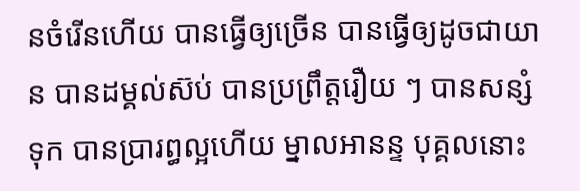នចំរើនហើយ បានធ្វើឲ្យច្រើន បានធ្វើឲ្យដូចជាយាន បានដម្គល់ស៊ប់ បានប្រព្រឹត្តរឿយ ៗ បានសន្សំទុក បានប្រារព្ធល្អហើយ ម្នាលអានន្ទ បុគ្គលនោះ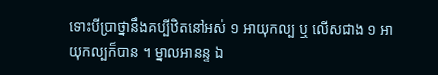ទោះបីប្រាថ្នានឹងគប្បីឋិតនៅអស់ ១ អាយុកល្ប ឬ លើសជាង ១ អាយុកល្បក៏បាន ។ ម្នាលអានន្ទ ឯ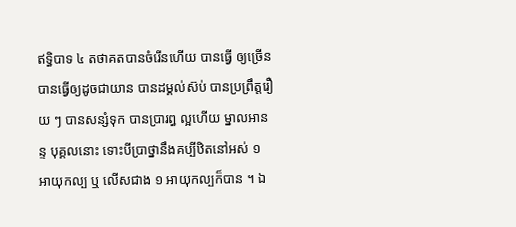ឥទ្ធិបាទ ៤ តថាគតបានចំរើនហើយ បានធ្វើ ឲ្យច្រើន បានធ្វើឲ្យដូចជាយាន បានដម្គល់ស៊ប់ បានប្រព្រឹត្តរឿយ ៗ បានសន្សំទុក បានប្រារព្ធ ល្អហើយ ម្នាលអានន្ទ បុគ្គលនោះ ទោះបីប្រាថ្នានឹងគប្បីឋិតនៅអស់ ១ អាយុកល្ប ឬ លើសជាង ១ អាយុកល្បក៏បាន ។ ឯ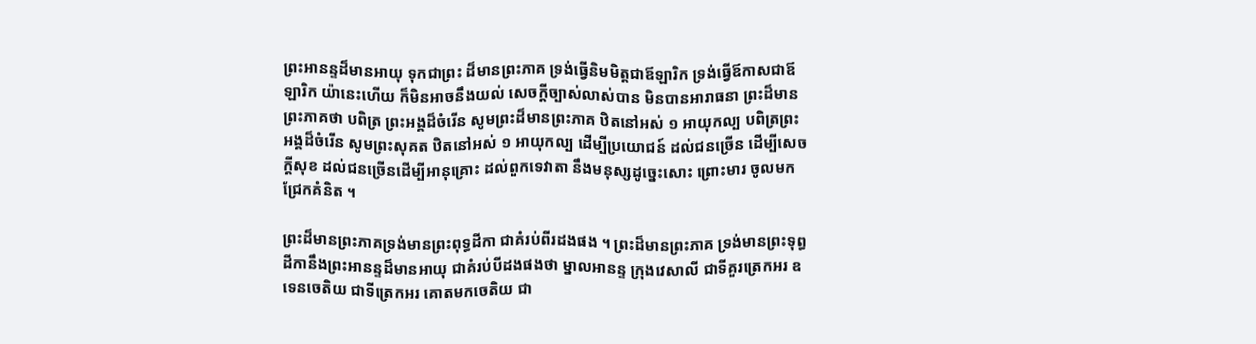ព្រះអានន្ទដ៏មានអាយុ ទុកជាព្រះ ដ៏មានព្រះភាគ ទ្រង់ធ្វើនិមមិត្តជាឪឡារិក ទ្រង់ធ្វើឪកាសជាឪឡារិក យ៉ានេះហើយ ក៏មិនអាចនឹងយល់ សេចក្ដីច្បាស់លាស់បាន មិនបានអារាធនា ព្រះដ៏មានព្រះភាគថា បពិត្រ ព្រះអង្គដ៏ចំរើន សូមព្រះដ៏មានព្រះភាគ ឋិតនៅអស់ ១ អាយុកល្ប បពិត្រព្រះ អង្គដ៏ចំរើន សូមព្រះសុគត ឋិតនៅអស់ ១ អាយុកល្ប ដើម្បីប្រយោជន៍ ដល់ជនច្រើន ដើម្បីសេចក្ដីសុខ ដល់ជនច្រើនដើម្បីអានុគ្រោះ ដល់ពួកទេវាតា នឹងមនុស្សដូច្នេះសោះ ព្រោះមារ ចូលមកជ្រែកគំនិត ។

ព្រះដ៏មានព្រះភាគទ្រង់មានព្រះពុទ្ធដីកា ជាគំរប់ពីរដងផង ។ ព្រះដ៏មានព្រះភាគ ទ្រង់មានព្រះទុព្ធដីកានឹងព្រះអានន្ទដ៏មានអាយុ ជាគំរប់បីដងផងថា ម្នាលអានន្ទ ក្រុងវេសាលី ជាទីគួរត្រេកអរ ឧទេនចេតិយ ជាទីត្រេកអរ គោតមកចេតិយ ជា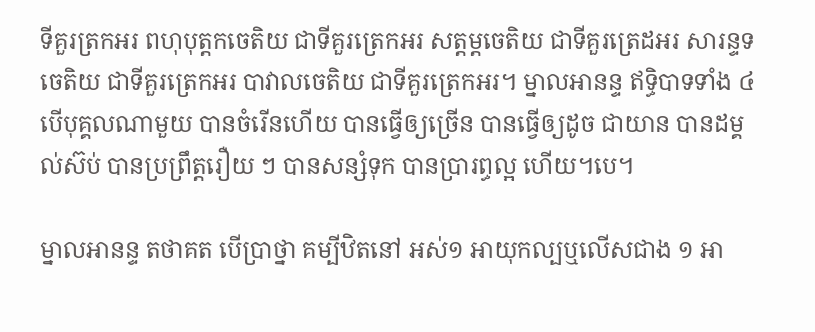ទីគួរត្រកអរ ពហុបុត្តកចេតិយ ជាទីគួរត្រេកអរ សត្តម្ដចេតិយ ជាទីគួរត្រេដអរ សារន្ទទចេតិយ ជាទីគួរត្រេកអរ បាវាលចេតិយ ជាទីគួរត្រេកអរ។ ម្នាលអានន្ទ ឥទ្ធិបាទទាំង ៤ បើបុគ្គលណាមួយ បានចំរើនហើយ បានធ្វើឲ្យច្រើន បានធ្វើឲ្យដូច ជាយាន បានដម្គល់ស៊ប់ បានប្រព្រឹត្តរឿយ ៗ បានសន្សំទុក បានប្រារព្ធល្អ ហើយ។បេ។

ម្នាលអានន្ទ តថាគត បើប្រាថ្នា គម្បីឋិតនៅ អស់១ អាយុកល្បឬលើសជាង ១ អា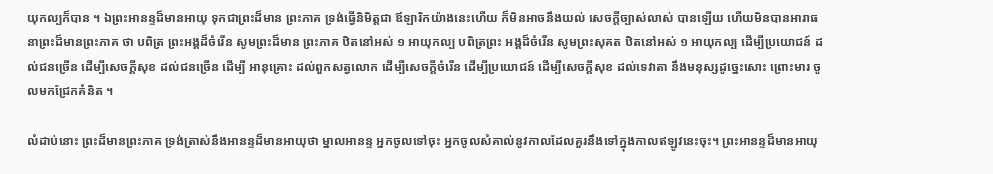យុកល្បក៏បាន ។ ឯព្រះអានន្ទដ៏មានអាយុ ទុកជាព្រះដ៏មាន ព្រះភាគ ទ្រង់ធ្វើនិមិត្តជា ឪឡារិកយ៉ាងនេះហើយ ក៏មិនអាចនឹងយល់ សេចក្ដីច្បាស់លាស់ បានឡើយ ហើយមិនបានអារាធនាព្រះដ៏មានព្រះភាគ ថា បពិត្រ ព្រះអង្គដ៏ចំរើន សូមព្រះដ៏មាន ព្រះភាគ ឋិតនៅអស់ ១ អាយុកល្ប បពិត្រព្រះ អង្គដ៏ចំរើន សូមព្រះសុគត ឋិតនៅអស់ ១ អាយុកល្ប ដើម្បីប្រយោជន៍ ដល់ជនច្រើន ដើម្បីសេចក្ដីសុខ ដល់ជនច្រើន ដើម្បី អានុគ្រោះ ដល់ពួកសត្វលោក ដើម្បីសេចក្ដីចំរើន ដើម្បីប្រយោជន៍ ដើម្បីសេចក្ដីសុខ ដល់ទេវាតា នឹងមនុស្សដូច្នេះសោះ ព្រោះមារ ចូលមកជ្រែកគំនិត ។

លំដាប់នោះ ព្រះដ៏មានព្រះភាគ ទ្រង់ត្រាស់នឹងអានន្ទដ៏មានអាយុថា ម្នាលអានន្ទ អ្នកចូលទៅចុះ អ្នកចូលសំគាល់នូវកាលដែលគួរនឹងទៅក្នុងកាលឥឡូវនេះចុះ។ ព្រះអានន្ទដ៏មានអាយុ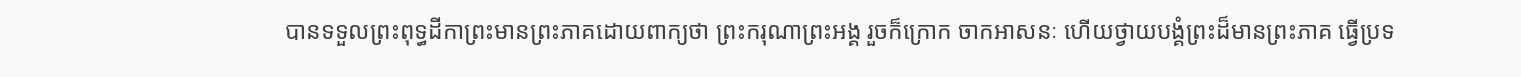បានទទួលព្រះពុទ្ធដីកាព្រះមានព្រះភាគដោយពាក្យថា ព្រះករុណាព្រះអង្គ រួចក៏ក្រោក ចាកអាសនៈ ហើយថ្វាយបង្គំព្រះដ៏មានព្រះភាគ ធ្វើប្រទ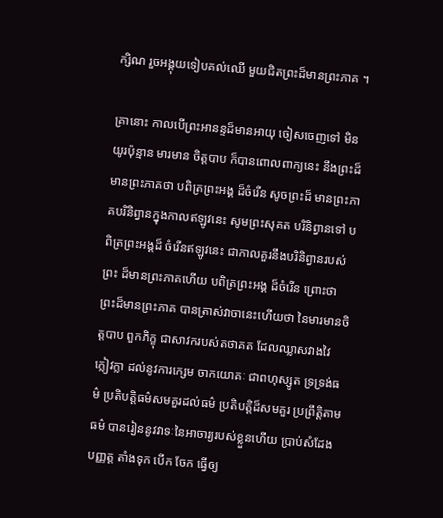ក្សិណ រួចអង្គុយទៀបគល់ឈើ មួយជិតព្រះដ៏មានព្រះភាគ ។

គ្រានោះ កាលបើព្រះអានន្ទដ៏មានអាយុ ចៀសចេញទៅ មិនយូរប៉ុន្មាន មារមាន ចិត្តបាប ក៏បានពោលពាក្យនេះ នឹងព្រះដ៏មានព្រះភាគថា បពិត្រព្រះអង្គ ដ៏ចំរើន សូចព្រះដ៏ មានព្រះភាគបរិនិព្វានក្នុងកាលឥឡូវនេះ សូមព្រះសុគត បរិនិព្វានទៅ បពិត្រព្រះអង្គដ៏ ចំរើនឥឡូវនេះ ជាកាលគួរនឹងបរិនិព្វានរបស់ព្រះ ដ៏មានព្រះភាគហើយ បពិត្រព្រះអង្គ ដ៏ចំរើន ព្រោះថា ព្រះដ៏មានព្រះភាគ បានត្រាស់វាចានេះហើយថា នៃមារមានចិត្តបាប ពួកភិក្ខុ ជាសាវករបស់តថាគត ដែលឈ្លាសវាងវៃ ក្លៀវក្លា ដល់នូវការក្សេម ចាកយោគៈ ជាពហុស្សូត ទ្រទ្រង់ធម៌ ប្រតិបត្តិធម៌សមគួរដល់ធម៌ ប្រតិបត្តិដ៏សមគួរ ប្រព្រឹត្តិតាមធម៌ បានរៀននូវវាទៈនៃអាចារ្យរបស់ខ្លួនហើយ ប្រាប់សំដែង បញ្ញត្ត តាំងទុក បើក ចែក ធ្វើឲ្យ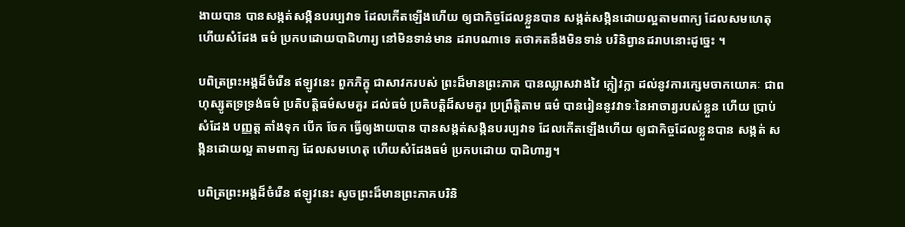ងាយបាន បានសង្កត់សង្កិនបរប្បវាទ ដែលកើតឡើងហើយ ឲ្យជាកិច្ចដែលខ្លួនបាន សង្កត់សង្កិនដោយល្អតាមពាក្យ ដែលសមហេតុ ហើយសំដែង ធម៌ ប្រកបដោយបាដិហារ្យ នៅមិនទាន់មាន ដរាបណាទេ តថាគតនឹងមិនទាន់ បរិនិព្វានដរាបនោះដូច្នេះ ។

បពិត្រព្រះអង្គដ៏ចំរើន ឥឡូវនេះ ពួកភិក្ខុ ជាសាវករបស់ ព្រះដ៏មានព្រះភាគ បានឈ្លាសវាងវៃ ក្លៀវក្លា ដល់នូវការក្សេមចាកយោគៈ ជាពហុស្សូតទ្រទ្រង់ធម៌ ប្រតិបត្តិធម៌សមគួរ ដល់ធម៌ ប្រតិបត្តិដ៏សមគួរ ប្រព្រឹត្តិតាម ធម៌ បានរៀននូវវាទៈនៃអាចារ្យរបស់ខ្លួន ហើយ ប្រាប់ សំដែង បញ្ញត្ត តាំងទុក បើក ចែក ធ្វើឲ្យងាយបាន បានសង្កត់សង្កិនបរប្បវាទ ដែលកើតឡើងហើយ ឲ្យជាកិច្ចដែលខ្លួនបាន សង្កត់ សង្កិនដោយល្អ តាមពាក្យ ដែលសមហេតុ ហើយសំដែងធម៌ ប្រកបដោយ បាដិហារ្យ។

បពិត្រព្រះអង្គដ៏ចំរើន ឥឡូវនេះ សូចព្រះដ៏មានព្រះភាគបរិនិ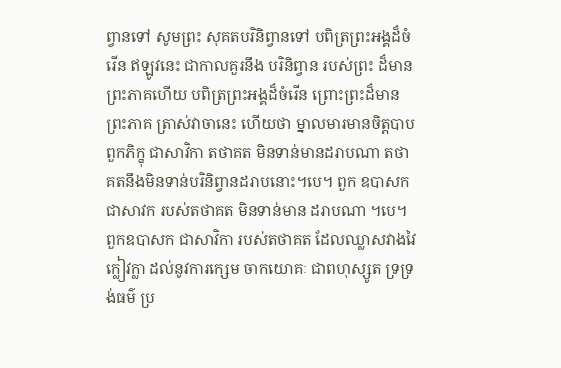ព្វានទៅ សូមព្រះ សុគតបរិនិព្វានទៅ បពិត្រព្រះអង្គដ៏ចំរើន ឥឡូវនេះ ជាកាលគួរនឹង បរិនិព្វាន របស់ព្រះ ដ៏មានព្រះភាគហើយ បពិត្រព្រះអង្គដ៏ចំរើន ព្រោះព្រះដ៏មាន ព្រះភាគ ត្រាស់វាចានេះ ហើយថា ម្នាលមារមានចិត្តបាប ពួកភិក្ខុ ជាសាវិកា តថាគត មិនទាន់មានដរាបណា តថាគតនឹងមិនទាន់បរិនិព្វានដរាបនោះ។បេ។ ពួក ឧបាសក ជាសាវក របស់តថាគត មិនទាន់មាន ដរាបណា ។បេ។ ពួកឧបាសក ជាសាវិកា របស់តថាគត ដែលឈ្លាសវាងវៃ ក្លៀវក្លា ដល់នូវការក្សេម ចាកយោគៈ ជាពហុស្សូត ទ្រទ្រង់ធម៌ ប្រ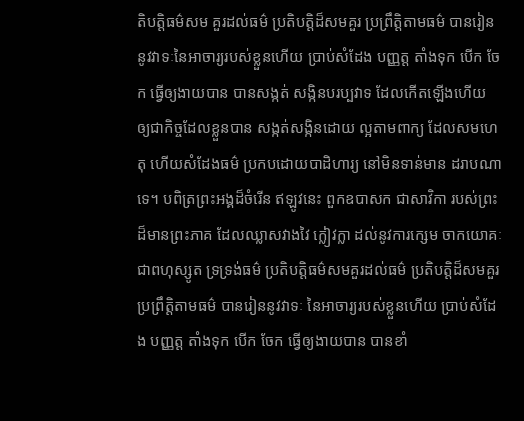តិបត្តិធម៌សម គួរដល់ធម៌ ប្រតិបត្តិដ៏សមគួរ ប្រព្រឹត្តិតាមធម៌ បានរៀននូវវាទៈនៃអាចារ្យរបស់ខ្លួនហើយ ប្រាប់សំដែង បញ្ញត្ត តាំងទុក បើក ចែក ធ្វើឲ្យងាយបាន បានសង្កត់ សង្កិនបរប្បវាទ ដែលកើតឡើងហើយ ឲ្យជាកិច្ចដែលខ្លួនបាន សង្កត់សង្កិនដោយ ល្អតាមពាក្យ ដែលសមហេតុ ហើយសំដែងធម៌ ប្រកបដោយបាដិហារ្យ នៅមិនទាន់មាន ដរាបណាទេ។ បពិត្រព្រះអង្គដ៏ចំរើន ឥឡូវនេះ ពួកឧបាសក ជាសាវិកា របស់ព្រះដ៏មានព្រះភាគ ដែលឈ្លាសវាងវៃ ក្លៀវក្លា ដល់នូវការក្សេម ចាកយោគៈ ជាពហុស្សូត ទ្រទ្រង់ធម៌ ប្រតិបត្តិធម៌សមគួរដល់ធម៌ ប្រតិបត្តិដ៏សមគួរ ប្រព្រឹត្តិតាមធម៌ បានរៀននូវវាទៈ នៃអាចារ្យរបស់ខ្លួនហើយ ប្រាប់សំដែង បញ្ញត្ត តាំងទុក បើក ចែក ធ្វើឲ្យងាយបាន បានខាំ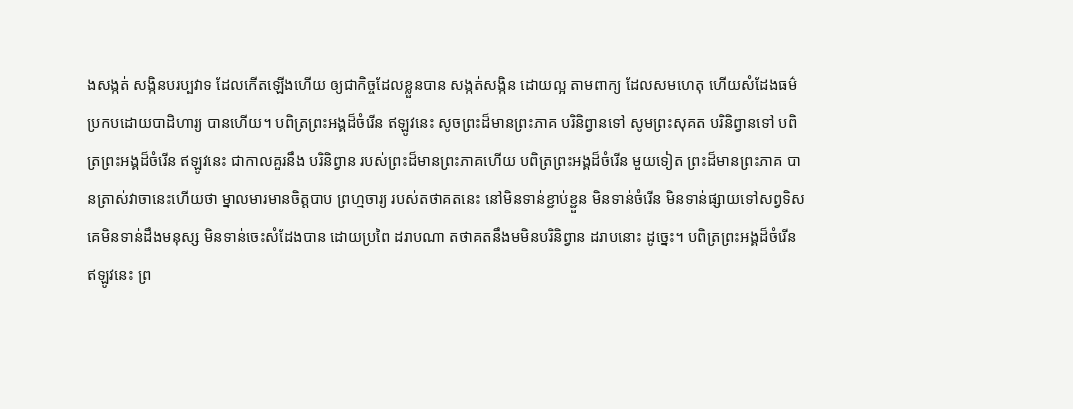ងសង្កត់ សង្កិនបរប្បវាទ ដែលកើតឡើងហើយ ឲ្យជាកិច្ចដែលខ្លួនបាន សង្កត់សង្កិន ដោយល្អ តាមពាក្យ ដែលសមហេតុ ហើយសំដែងធម៌ ប្រកបដោយបាដិហារ្យ បានហើយ។ បពិត្រព្រះអង្គដ៏ចំរើន ឥឡូវនេះ សូចព្រះដ៏មានព្រះភាគ បរិនិព្វានទៅ សូមព្រះសុគត បរិនិព្វានទៅ បពិត្រព្រះអង្គដ៏ចំរើន ឥឡូវនេះ ជាកាលគួរនឹង បរិនិព្វាន របស់ព្រះដ៏មានព្រះភាគហើយ បពិត្រព្រះអង្គដ៏ចំរើន មួយទៀត ព្រះដ៏មានព្រះភាគ បានត្រាស់វាចានេះហើយថា ម្នាលមារមានចិត្តបាប ព្រហ្មចារ្យ របស់តថាគតនេះ នៅមិនទាន់ខ្ជាប់ខ្ជួន មិនទាន់ចំរើន មិនទាន់ផ្សាយទៅសព្វទិស គេមិនទាន់ដឹងមនុស្ស មិនទាន់ចេះសំដែងបាន ដោយប្រពៃ ដរាបណា តថាគតនឹងមមិនបរិនិព្វាន ដរាបនោះ ដូច្នេះ។ បពិត្រព្រះអង្គដ៏ចំរើន ឥឡូវនេះ ព្រ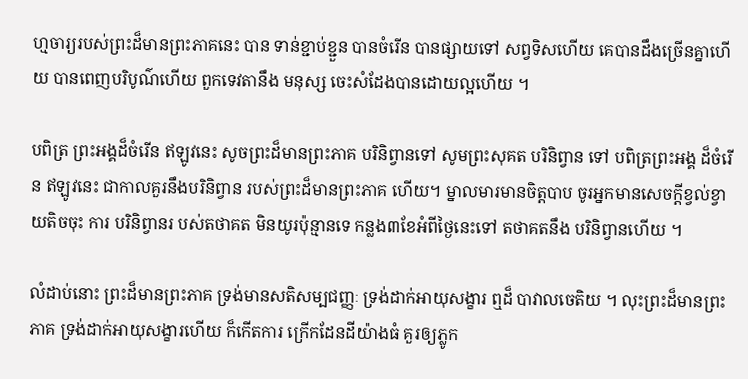ហ្មចារ្យរបស់ព្រះដ៏មានព្រះភាគនេះ បាន ទាន់ខ្ជាប់ខ្ជួន បានចំរើន បានផ្សាយទៅ សព្វទិសហើយ គេបានដឹងច្រើនគ្នាហើយ បានពេញបរិបូណ៌ហើយ ពួកទេវតានឹង មនុស្ស ចេះសំដែងបានដោយល្អហើយ ។

បពិត្រ ព្រះអង្គដ៏ចំរើន ឥឡូវនេះ សូចព្រះដ៏មានព្រះភាគ បរិនិព្វានទៅ សូមព្រះសុគត បរិនិព្វាន ទៅ បពិត្រព្រះអង្គ ដ៏ចំរើន ឥឡូវនេះ ជាកាលគួរនឹងបរិនិព្វាន របស់ព្រះដ៏មានព្រះភាគ ហើយ។ ម្នាលមារមានចិត្តបាប ចូរអ្នកមានសេចក្ដីខ្វល់ខ្វាយតិចចុះ ការ បរិនិព្វានរ បស់តថាគត មិនយូរប៉ុន្មានទេ កន្លង៣ខែអំពីថ្ងៃនេះទៅ តថាគតនឹង បរិនិព្វានហើយ ។

លំដាប់នោះ ព្រះដ៏មានព្រះភាគ ទ្រង់មានសតិសម្បជញ្ញៈ ទ្រង់ដាក់អាយុសង្ខារ ឮដ៏ បាវាលចេតិយ ។ លុះព្រះដ៏មានព្រះភាគ ទ្រង់ដាក់អាយុសង្ខារហើយ ក៏កើតការ ក្រើកដែនដីយ៉ាងធំ គួរឲ្យភ្លូក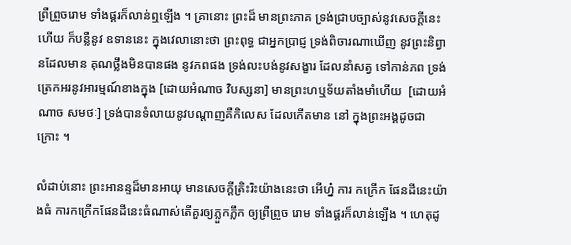ព្រឺព្រួចរោម ទាំងផ្គរក៏លាន់ឮឡើង ។ គ្រានោះ ព្រះដ៏ មានព្រះភាគ ទ្រង់ជ្រាបច្បាស់នូវសេចក្ដីនេះហើយ ក៏បន្លឺនូវ ឧទាននេះ ក្នុងវេលានោះថា ព្រះពុទ្ធ ជាអ្នកប្រាជ្ញ ទ្រង់ពិចារណាឃើញ នូវព្រះនិព្វានដែលមាន គុណថ្លឹងមិនបានផង នូវភពផង ទ្រង់លះបង់នូវសង្ខារ ដែលនាំសត្វ ទៅកាន់ភព ទ្រង់ ត្រេកអរនូវអារម្មណ៍ខាងក្នុង [ដោយអំណាច វិបស្សនា] មានព្រះហឬទ័យតាំងមាំហើយ  [ដោយអំណាច សមថៈ] ទ្រង់បានទំលាយនូវបណ្ដាញគឺកិលេស ដែលកើតមាន នៅ ក្នុងព្រះអង្គដូចជាក្រោះ ។

លំដាប់នោះ ព្រះអានន្ទដ៏មានអាយុ មានសេចក្ដីត្រិះរិះយ៉ាងនេះថា អើហ្ន៎ ការ កក្រើក ផែនដីនេះយ៉ាងធំ ការកក្រើកផែនដីនេះធំណាស់តើគួរឲ្យភ្លួកភ្លឹក ឲ្យព្រឺព្រួច រោម ទាំងផ្គរក៏លាន់ឡើង ។ ហេតុដូ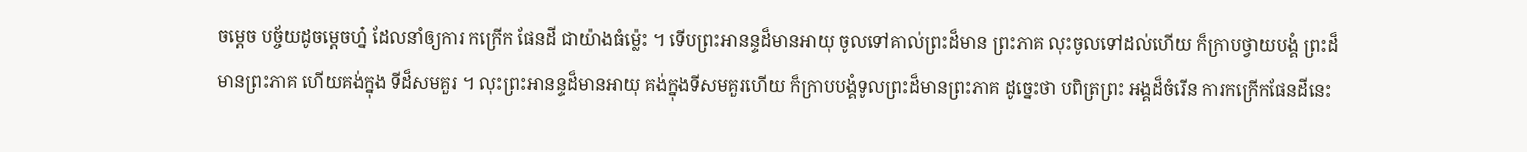ចម្ដេច បច្ច័យដូចម្ដេចហ្ន៎ ដែលនាំឲ្យការ កក្រើក ផែនដី ជាយ៉ាងធំម្ល៉េះ ។ ទើបព្រះអានន្ទដ៏មានអាយុ ចូលទៅគាល់ព្រះដ៏មាន ព្រះភាគ លុះចូលទៅដល់ហើយ ក៏ក្រាបថ្វាយបង្គំ ព្រះដ៏មានព្រះភាគ ហើយគង់ក្នុង ទីដ៏សមគួរ ។ លុះព្រះអានន្ទដ៏មានអាយុ គង់ក្នុងទីសមគួរហើយ ក៏ក្រាបបង្គំទូលព្រះដ៏មានព្រះភាគ ដូច្នេះថា បពិត្រព្រះ អង្គដ៏ចំរើន ការកក្រើកផែនដីនេះ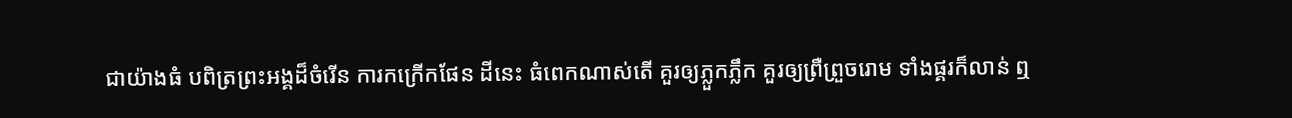ជាយ៉ាងធំ បពិត្រព្រះអង្គដ៏ចំរើន ការកក្រើកផែន ដីនេះ ធំពេកណាស់តើ គួរឲ្យភ្លួកភ្លឹក គួរឲ្យព្រឺព្រួចរោម ទាំងផ្គរក៏លាន់ ឮ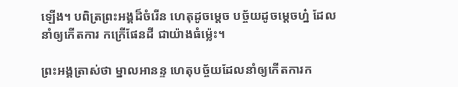ឡើង។ បពិត្រព្រះអង្គដ៏ចំរើន ហេតុដូចម្ដេច បច្ច័យដូចម្ដេចហ្ន៎ ដែលនាំឲ្យកើតការ កក្រើផែនដី ជាយ៉ាងធំម្ល៉េះ។

ព្រះអង្គត្រាស់ថា ម្នាលអានន្ទ ហេតុបច្ច័យដែលនាំឲ្យកើតការក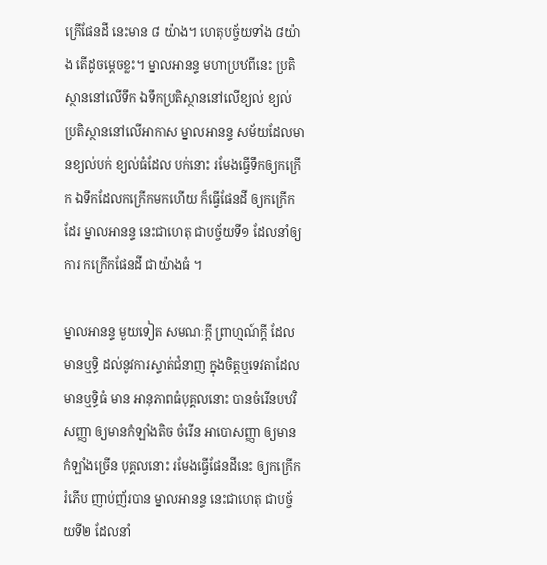ក្រើផែនដី នេះមាន ៨ យ៉ាង។ ហេតុបច្ច័យទាំង ៨យ៉ាង តើដូចម្ដេចខ្លះ។ ម្នាលអានន្ទ មហាប្រឋពីនេះ ប្រតិស្ថាននៅលើទឹក ឯទឹកប្រតិស្ថាននៅលើខ្យល់ ខ្យល់ ប្រតិស្ថាននៅលើអាកាស ម្នាលអានន្ទ សម័យដែលមានខ្យល់បក់ ខ្យល់ធំដែល បក់នោះ រមែងធ្វើទឹកឲ្យកក្រើក ឯទឹកដែលកក្រើកមកហើយ ក៏ធ្វើផែនដី ឲ្យកក្រើកដែរ ម្នាលអានន្ទ នេះជាហេតុ ជាបច្ច័យទី១ ដែលនាំឲ្យការ កក្រើកផែនដី ជាយ៉ាងធំ ។

ម្នាលអានន្ទ មួយទៀត សមណៈក្ដី ព្រាហ្មណ៍ក្ដី ដែលមានឬទ្ធិ ដល់នូវការស្ទាត់ជំនាញ ក្នុងចិត្តឬទេវតាដែល មានឬទ្ធិធំ មាន អានុភាពធំបុគ្គលនោះ បានចំរើនបឋវិសញ្ញា ឲ្យមានកំឡាំងតិច ចំរើន អាបោសញ្ញា ឲ្យមានកំឡាំងច្រើន បុគ្គលនោះ រមែងធ្វើផែនដីនេះ ឲ្យកក្រើករំភើប ញាប់ញ័របាន ម្នាលអានន្ទ នេះជាហេតុ ជាបច្ច័យទី២ ដែលនាំ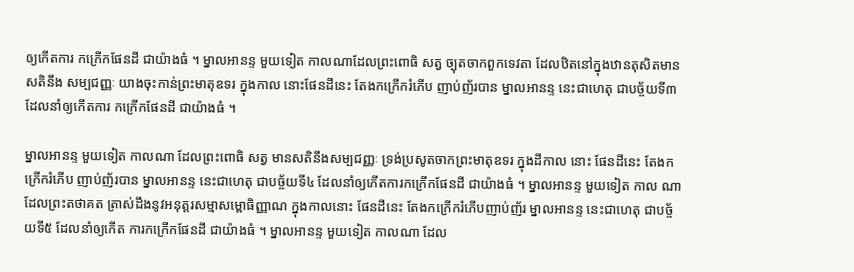ឲ្យកើតការ កក្រើកផែនដី ជាយ៉ាងធំ ។ ម្នាលអានន្ទ មួយទៀត កាលណាដែលព្រះពោធិ សត្វ ច្បុតចាកពួកទេវតា ដែលឋិតនៅក្នុងឋានតុសិតមានសតិនឹង សម្បជញ្ញៈ យាងចុះកាន់ព្រះមាតុឧទរ ក្នុងកាល នោះផែនដីនេះ តែងកក្រើករំភើប ញាប់ញ័របាន ម្នាលអានន្ទ នេះជាហេតុ ជាបច្ច័យទី៣ ដែលនាំឲ្យកើតការ កក្រើកផែនដី ជាយ៉ាងធំ ។

ម្នាលអានន្ទ មួយទៀត កាលណា ដែលព្រះពោធិ សត្វ មានសតិនឹងសម្បជញ្ញៈ ទ្រង់ប្រសូតចាកព្រះមាតុឧទរ ក្នុងដីកាល នោះ ផែនដីនេះ តែងកក្រើករំភើប ញាប់ញ័របាន ម្នាលអានន្ទ នេះជាហេតុ ជាបច្ច័យទី៤ ដែលនាំឲ្យកើតការកក្រើកផែនដី ជាយ៉ាងធំ ។ ម្នាលអានន្ទ មួយទៀត កាល ណា ដែលព្រះតថាគត ត្រាស់ដឹងនូវអនុត្តរសម្មាសម្ពោធិញ្ញាណ ក្នុងកាលនោះ ផែនដីនេះ តែងកក្រើករំភើបញាប់ញ័រ ម្នាលអានន្ទ នេះជាហេតុ ជាបច្ច័យទី៥ ដែលនាំឲ្យកើត ការកក្រើកផែនដី ជាយ៉ាងធំ ។ ម្នាលអានន្ទ មួយទៀត កាលណា ដែល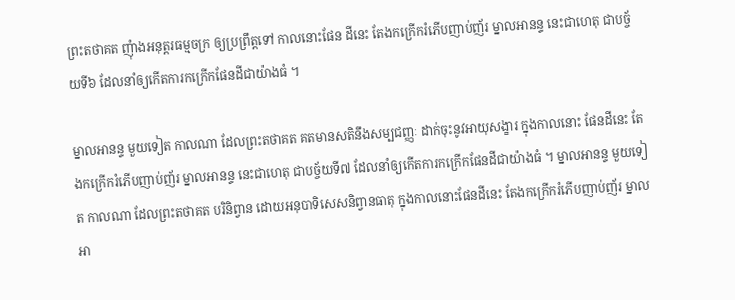ព្រះតថាគត ញុំាងអនុត្តរធម្មចក្រ ឲ្យប្រព្រឹត្តទៅ កាលនោះផែន ដីនេះ តែងកក្រើករំភើបញាប់ញ័រ ម្នាលអានន្ទ នេះជាហេតុ ជាបច្ច័យទី៦ ដែលនាំឲ្យកើតការកក្រើកផែនដីជាយ៉ាងធំ ។

ម្នាលអានន្ទ មួយទៀត កាលណា ដែលព្រះតថាគត គតមានសតិនឹងសម្បជញ្ញៈ ដាក់ចុះនូវអាយុសង្ខារ ក្នុងកាលនោះ ផែនដីនេះ តែងកក្រើករំភើបញាប់ញ័រ ម្នាលអានន្ទ នេះជាហេតុ ជាបច្ច័យទី៧ ដែលនាំឲ្យកើតការកក្រើកផែនដីជាយ៉ាងធំ ។ ម្នាលអានន្ទ មួយទៀត កាលណា ដែលព្រះតថាគត បរិនិព្វាន ដោយអនុបាទិសេសនិព្វានធាតុ ក្នុងកាលនោះផែនដីនេះ តែងកក្រើករំភើបញាប់ញ័រ ម្នាលអា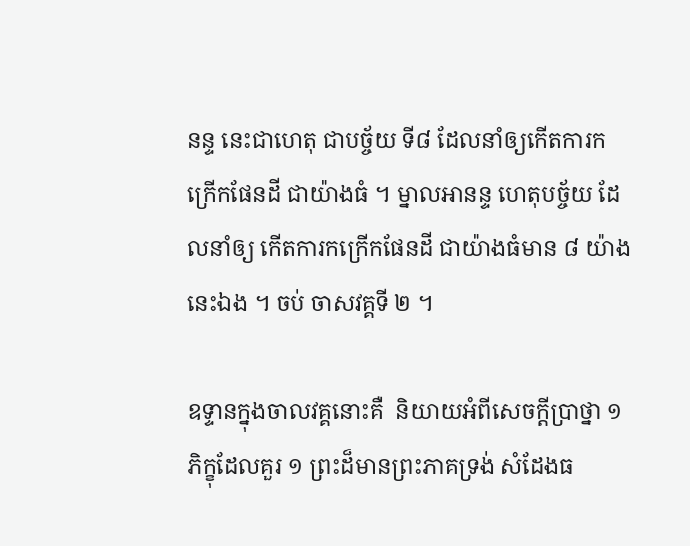នន្ទ នេះជាហេតុ ជាបច្ច័យ ទី៨ ដែលនាំឲ្យកើតការកក្រើកផែនដី ជាយ៉ាងធំ ។ ម្នាលអានន្ទ ហេតុបច្ច័យ ដែលនាំឲ្យ កើតការកក្រើកផែនដី ជាយ៉ាងធំមាន ៨ យ៉ាងនេះឯង ។ ចប់ ចាសវគ្គទី ២ ។

ឧទ្ទានក្នុងចាលវគ្គនោះគឺ  និយាយអំពីសេចក្ដីប្រាថ្នា ១ ភិក្ខុដែលគួរ ១ ព្រះដ៏មានព្រះភាគទ្រង់ សំដែងធ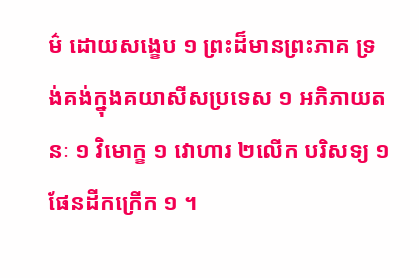ម៌ ដោយសង្ខេប ១ ព្រះដ៏មានព្រះភាគ ទ្រង់គង់ក្នុងគយាសីសប្រទេស ១ អភិភាយតនៈ ១ វិមោក្ខ ១ វោហារ ២លើក បរិសទ្យ ១ ផែនដីកក្រើក ១ ។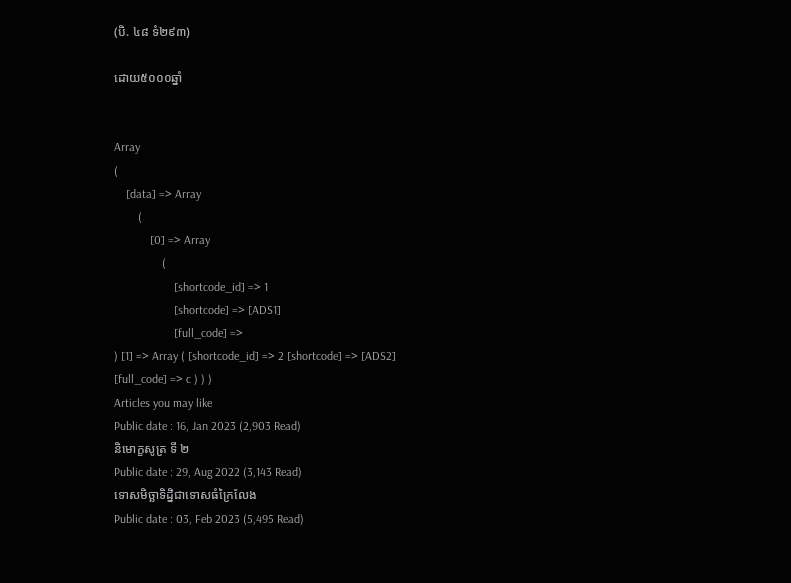(បិ. ៤៨ ទំ២៩៣)

ដោយ៥០០០ឆ្នាំ


Array
(
    [data] => Array
        (
            [0] => Array
                (
                    [shortcode_id] => 1
                    [shortcode] => [ADS1]
                    [full_code] =>
) [1] => Array ( [shortcode_id] => 2 [shortcode] => [ADS2] [full_code] => c ) ) )
Articles you may like
Public date : 16, Jan 2023 (2,903 Read)
និមោក្ខសូត្រ ទី ២
Public date : 29, Aug 2022 (3,143 Read)
ទោសមិច្ឆាទិដ្និជាទោសធំក្រៃលែង
Public date : 03, Feb 2023 (5,495 Read)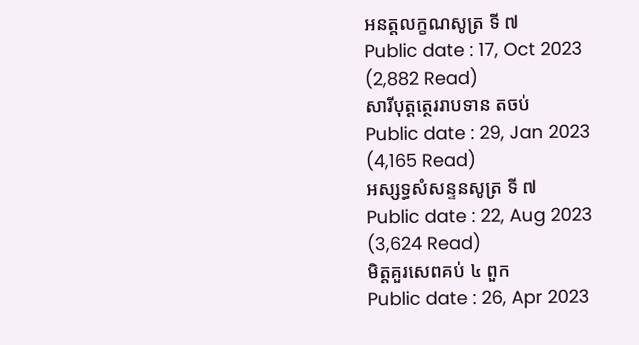អនត្តលក្ខណសូត្រ ទី ៧
Public date : 17, Oct 2023 (2,882 Read)
សារីបុត្តត្ថេររាបទាន តចប់
Public date : 29, Jan 2023 (4,165 Read)
អស្សទ្ធសំសន្ទនសូត្រ ទី ៧
Public date : 22, Aug 2023 (3,624 Read)
មិត្តគួរសេពគប់ ៤ ពួក
Public date : 26, Apr 2023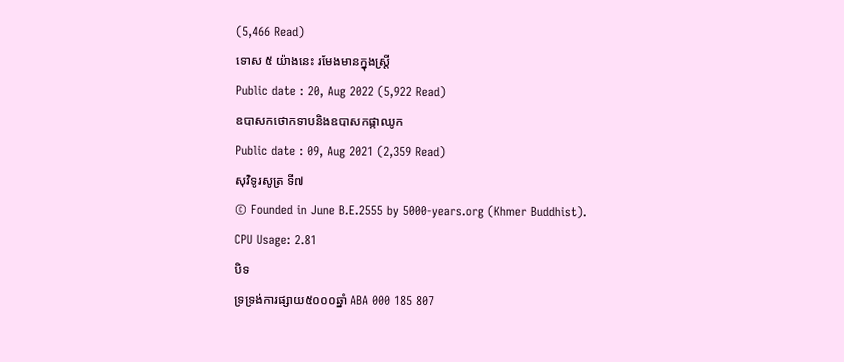(5,466 Read)
ទោស ៥ យ៉ាងនេះ រមែងមានក្នុងស្រ្តី
Public date : 20, Aug 2022 (5,922 Read)
ឧបាសកថោកទាបនិងឧបាសកផ្កាឈូក
Public date : 09, Aug 2021 (2,359 Read)
សុវិទូរសូត្រ ទី៧
© Founded in June B.E.2555 by 5000-years.org (Khmer Buddhist).
CPU Usage: 2.81
បិទ
ទ្រទ្រង់ការផ្សាយ៥០០០ឆ្នាំ ABA 000 185 807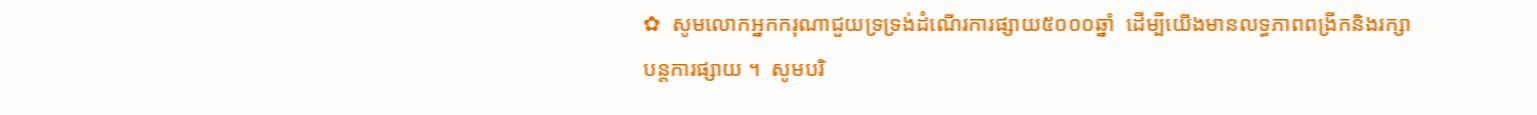✿  សូមលោកអ្នកករុណាជួយទ្រទ្រង់ដំណើរការផ្សាយ៥០០០ឆ្នាំ  ដើម្បីយើងមានលទ្ធភាពពង្រីកនិងរក្សាបន្តការផ្សាយ ។  សូមបរិ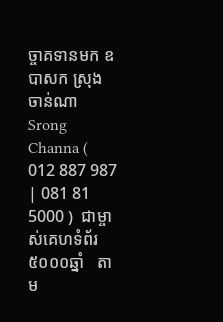ច្ចាគទានមក ឧបាសក ស្រុង ចាន់ណា Srong Channa ( 012 887 987 | 081 81 5000 )  ជាម្ចាស់គេហទំព័រ៥០០០ឆ្នាំ   តាម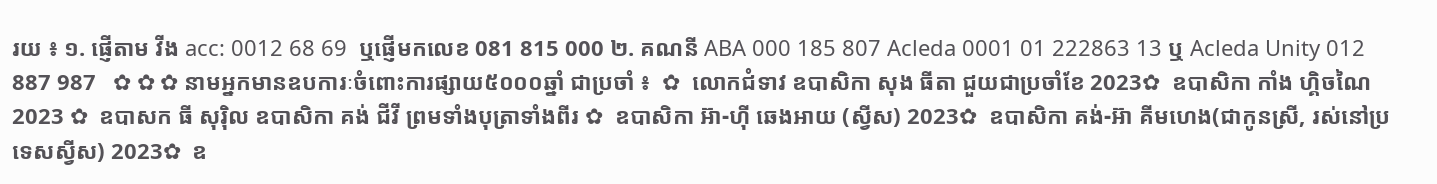រយ ៖ ១. ផ្ញើតាម វីង acc: 0012 68 69  ឬផ្ញើមកលេខ 081 815 000 ២. គណនី ABA 000 185 807 Acleda 0001 01 222863 13 ឬ Acleda Unity 012 887 987   ✿ ✿ ✿ នាមអ្នកមានឧបការៈចំពោះការផ្សាយ៥០០០ឆ្នាំ ជាប្រចាំ ៖  ✿  លោកជំទាវ ឧបាសិកា សុង ធីតា ជួយជាប្រចាំខែ 2023✿  ឧបាសិកា កាំង ហ្គិចណៃ 2023 ✿  ឧបាសក ធី សុរ៉ិល ឧបាសិកា គង់ ជីវី ព្រមទាំងបុត្រាទាំងពីរ ✿  ឧបាសិកា អ៊ា-ហុី ឆេងអាយ (ស្វីស) 2023✿  ឧបាសិកា គង់-អ៊ា គីមហេង(ជាកូនស្រី, រស់នៅប្រទេសស្វីស) 2023✿  ឧ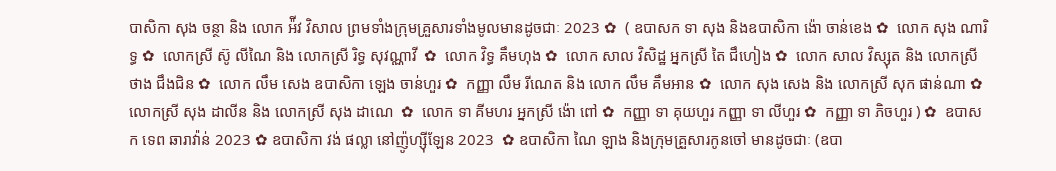បាសិកា សុង ចន្ថា និង លោក អ៉ីវ វិសាល ព្រមទាំងក្រុមគ្រួសារទាំងមូលមានដូចជាៈ 2023 ✿  ( ឧបាសក ទា សុង និងឧបាសិកា ង៉ោ ចាន់ខេង ✿  លោក សុង ណារិទ្ធ ✿  លោកស្រី ស៊ូ លីណៃ និង លោកស្រី រិទ្ធ សុវណ្ណាវី  ✿  លោក វិទ្ធ គឹមហុង ✿  លោក សាល វិសិដ្ឋ អ្នកស្រី តៃ ជឹហៀង ✿  លោក សាល វិស្សុត និង លោកស្រី ថាង ជឹងជិន ✿  លោក លឹម សេង ឧបាសិកា ឡេង ចាន់ហួរ ✿  កញ្ញា លឹម រីណេត និង លោក លឹម គឹមអាន ✿  លោក សុង សេង និង លោកស្រី សុក ផាន់ណា ✿  លោកស្រី សុង ដាលីន និង លោកស្រី សុង ដាណេ  ✿  លោក ទា គីមហរ អ្នកស្រី ង៉ោ ពៅ ✿  កញ្ញា ទា គុយហួរ កញ្ញា ទា លីហួរ ✿  កញ្ញា ទា ភិចហួរ ) ✿  ឧបាសក ទេព ឆារាវ៉ាន់ 2023 ✿ ឧបាសិកា វង់ ផល្លា នៅញ៉ូហ្ស៊ីឡែន 2023  ✿ ឧបាសិកា ណៃ ឡាង និងក្រុមគ្រួសារកូនចៅ មានដូចជាៈ (ឧបា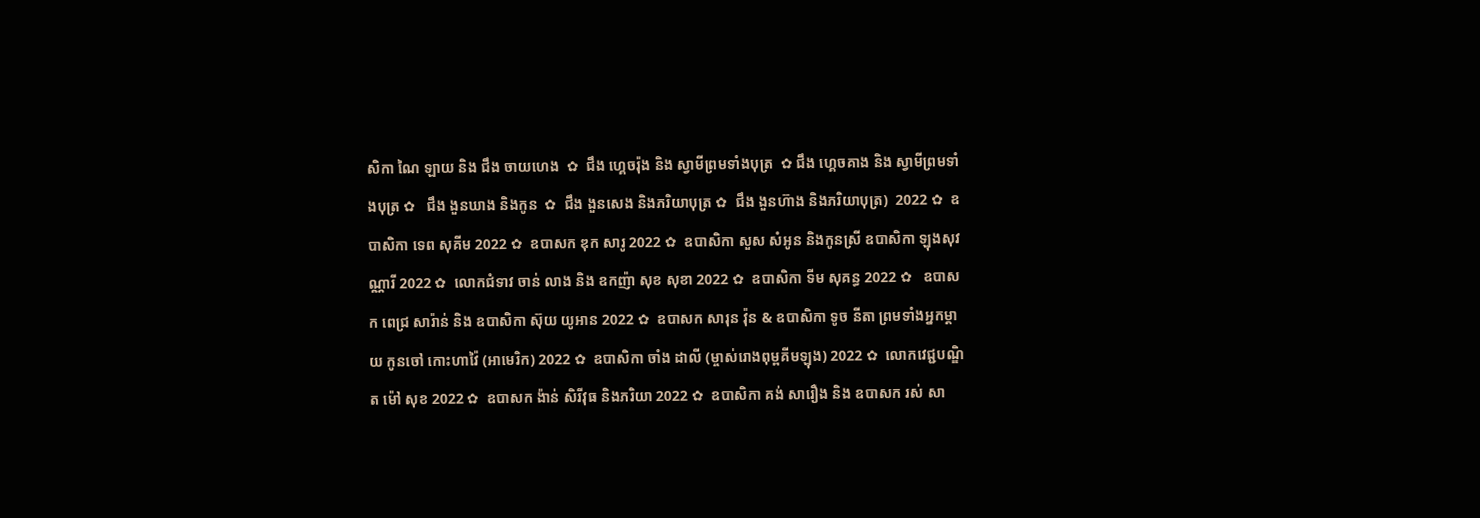សិកា ណៃ ឡាយ និង ជឹង ចាយហេង  ✿  ជឹង ហ្គេចរ៉ុង និង ស្វាមីព្រមទាំងបុត្រ  ✿ ជឹង ហ្គេចគាង និង ស្វាមីព្រមទាំងបុត្រ ✿   ជឹង ងួនឃាង និងកូន  ✿  ជឹង ងួនសេង និងភរិយាបុត្រ ✿  ជឹង ងួនហ៊ាង និងភរិយាបុត្រ)  2022 ✿  ឧបាសិកា ទេព សុគីម 2022 ✿  ឧបាសក ឌុក សារូ 2022 ✿  ឧបាសិកា សួស សំអូន និងកូនស្រី ឧបាសិកា ឡុងសុវណ្ណារី 2022 ✿  លោកជំទាវ ចាន់ លាង និង ឧកញ៉ា សុខ សុខា 2022 ✿  ឧបាសិកា ទីម សុគន្ធ 2022 ✿   ឧបាសក ពេជ្រ សារ៉ាន់ និង ឧបាសិកា ស៊ុយ យូអាន 2022 ✿  ឧបាសក សារុន វ៉ុន & ឧបាសិកា ទូច នីតា ព្រមទាំងអ្នកម្តាយ កូនចៅ កោះហាវ៉ៃ (អាមេរិក) 2022 ✿  ឧបាសិកា ចាំង ដាលី (ម្ចាស់រោងពុម្ពគីមឡុង) 2022 ✿  លោកវេជ្ជបណ្ឌិត ម៉ៅ សុខ 2022 ✿  ឧបាសក ង៉ាន់ សិរីវុធ និងភរិយា 2022 ✿  ឧបាសិកា គង់ សារឿង និង ឧបាសក រស់ សា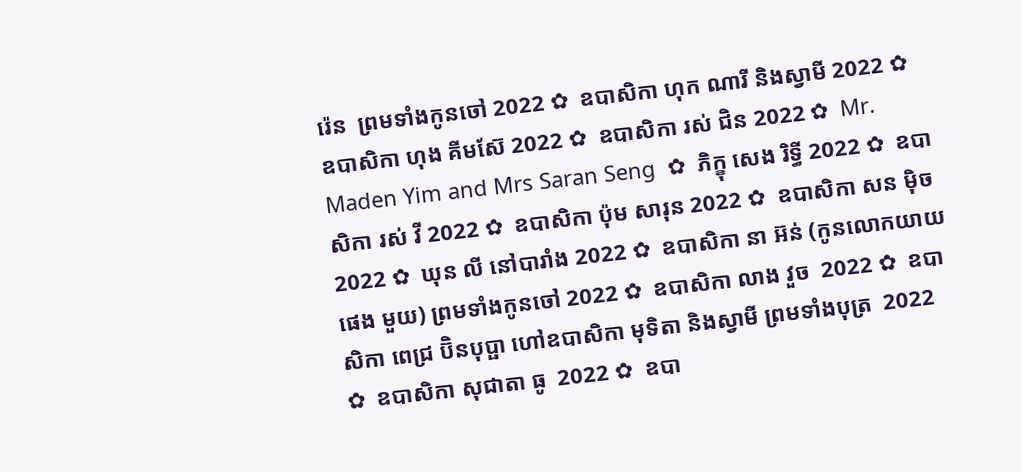រ៉េន  ព្រមទាំងកូនចៅ 2022 ✿  ឧបាសិកា ហុក ណារី និងស្វាមី 2022 ✿  ឧបាសិកា ហុង គីមស៊ែ 2022 ✿  ឧបាសិកា រស់ ជិន 2022 ✿  Mr. Maden Yim and Mrs Saran Seng  ✿  ភិក្ខុ សេង រិទ្ធី 2022 ✿  ឧបាសិកា រស់ វី 2022 ✿  ឧបាសិកា ប៉ុម សារុន 2022 ✿  ឧបាសិកា សន ម៉ិច 2022 ✿  ឃុន លី នៅបារាំង 2022 ✿  ឧបាសិកា នា អ៊ន់ (កូនលោកយាយ ផេង មួយ) ព្រមទាំងកូនចៅ 2022 ✿  ឧបាសិកា លាង វួច  2022 ✿  ឧបាសិកា ពេជ្រ ប៊ិនបុប្ផា ហៅឧបាសិកា មុទិតា និងស្វាមី ព្រមទាំងបុត្រ  2022 ✿  ឧបាសិកា សុជាតា ធូ  2022 ✿  ឧបា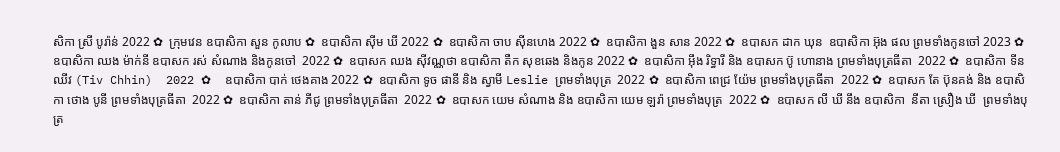សិកា ស្រី បូរ៉ាន់ 2022 ✿  ក្រុមវេន ឧបាសិកា សួន កូលាប ✿  ឧបាសិកា ស៊ីម ឃី 2022 ✿  ឧបាសិកា ចាប ស៊ីនហេង 2022 ✿  ឧបាសិកា ងួន សាន 2022 ✿  ឧបាសក ដាក ឃុន  ឧបាសិកា អ៊ុង ផល ព្រមទាំងកូនចៅ 2023 ✿  ឧបាសិកា ឈង ម៉ាក់នី ឧបាសក រស់ សំណាង និងកូនចៅ  2022 ✿  ឧបាសក ឈង សុីវណ្ណថា ឧបាសិកា តឺក សុខឆេង និងកូន 2022 ✿  ឧបាសិកា អុឹង រិទ្ធារី និង ឧបាសក ប៊ូ ហោនាង ព្រមទាំងបុត្រធីតា  2022 ✿  ឧបាសិកា ទីន ឈីវ (Tiv Chhin)  2022 ✿  ឧបាសិកា បាក់ ថេងគាង 2022 ✿  ឧបាសិកា ទូច ផានី និង ស្វាមី Leslie ព្រមទាំងបុត្រ  2022 ✿  ឧបាសិកា ពេជ្រ យ៉ែម ព្រមទាំងបុត្រធីតា  2022 ✿  ឧបាសក តែ ប៊ុនគង់ និង ឧបាសិកា ថោង បូនី ព្រមទាំងបុត្រធីតា  2022 ✿  ឧបាសិកា តាន់ ភីជូ ព្រមទាំងបុត្រធីតា  2022 ✿  ឧបាសក យេម សំណាង និង ឧបាសិកា យេម ឡរ៉ា ព្រមទាំងបុត្រ  2022 ✿  ឧបាសក លី ឃី នឹង ឧបាសិកា  នីតា ស្រឿង ឃី  ព្រមទាំងបុត្រ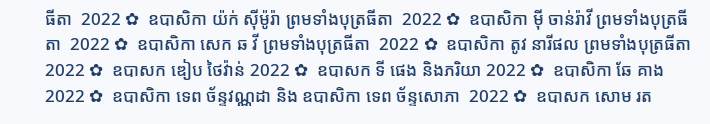ធីតា  2022 ✿  ឧបាសិកា យ៉ក់ សុីម៉ូរ៉ា ព្រមទាំងបុត្រធីតា  2022 ✿  ឧបាសិកា មុី ចាន់រ៉ាវី ព្រមទាំងបុត្រធីតា  2022 ✿  ឧបាសិកា សេក ឆ វី ព្រមទាំងបុត្រធីតា  2022 ✿  ឧបាសិកា តូវ នារីផល ព្រមទាំងបុត្រធីតា  2022 ✿  ឧបាសក ឌៀប ថៃវ៉ាន់ 2022 ✿  ឧបាសក ទី ផេង និងភរិយា 2022 ✿  ឧបាសិកា ឆែ គាង 2022 ✿  ឧបាសិកា ទេព ច័ន្ទវណ្ណដា និង ឧបាសិកា ទេព ច័ន្ទសោភា  2022 ✿  ឧបាសក សោម រត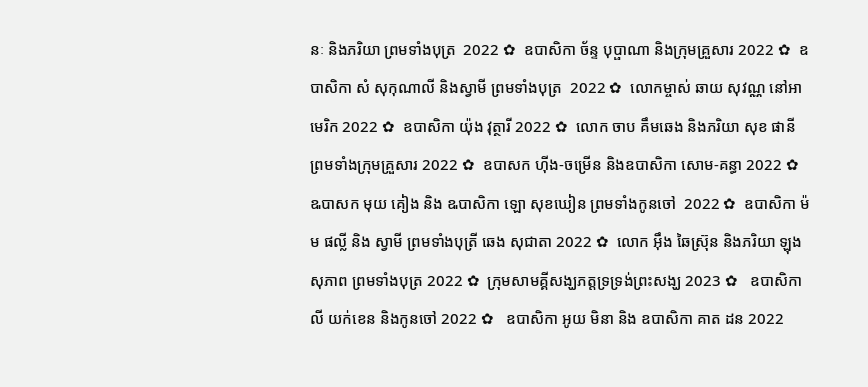នៈ និងភរិយា ព្រមទាំងបុត្រ  2022 ✿  ឧបាសិកា ច័ន្ទ បុប្ផាណា និងក្រុមគ្រួសារ 2022 ✿  ឧបាសិកា សំ សុកុណាលី និងស្វាមី ព្រមទាំងបុត្រ  2022 ✿  លោកម្ចាស់ ឆាយ សុវណ្ណ នៅអាមេរិក 2022 ✿  ឧបាសិកា យ៉ុង វុត្ថារី 2022 ✿  លោក ចាប គឹមឆេង និងភរិយា សុខ ផានី ព្រមទាំងក្រុមគ្រួសារ 2022 ✿  ឧបាសក ហ៊ីង-ចម្រើន និងឧបាសិកា សោម-គន្ធា 2022 ✿  ឩបាសក មុយ គៀង និង ឩបាសិកា ឡោ សុខឃៀន ព្រមទាំងកូនចៅ  2022 ✿  ឧបាសិកា ម៉ម ផល្លី និង ស្វាមី ព្រមទាំងបុត្រី ឆេង សុជាតា 2022 ✿  លោក អ៊ឹង ឆៃស្រ៊ុន និងភរិយា ឡុង សុភាព ព្រមទាំងបុត្រ 2022 ✿  ក្រុមសាមគ្គីសង្ឃភត្តទ្រទ្រង់ព្រះសង្ឃ 2023 ✿   ឧបាសិកា លី យក់ខេន និងកូនចៅ 2022 ✿   ឧបាសិកា អូយ មិនា និង ឧបាសិកា គាត ដន 2022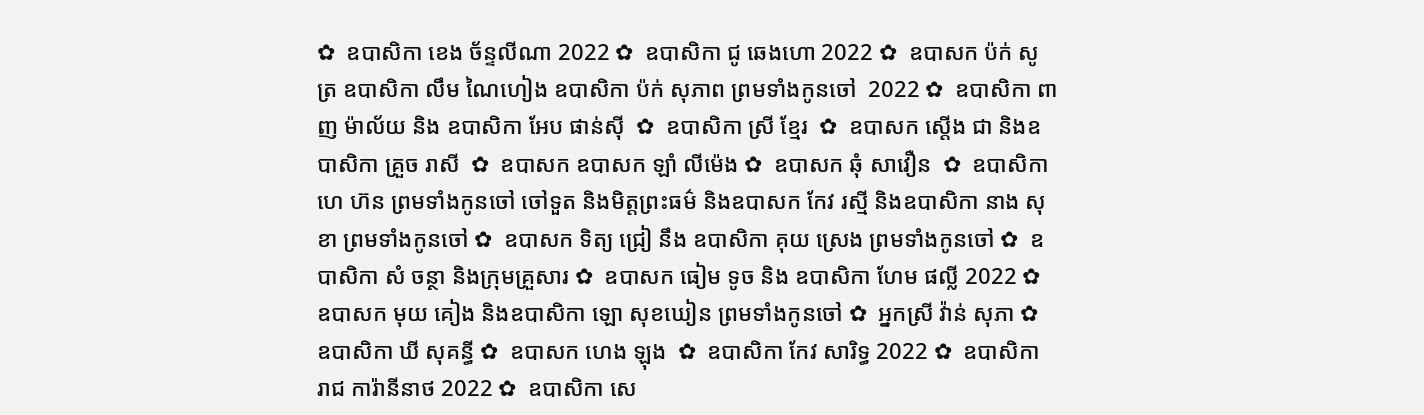✿  ឧបាសិកា ខេង ច័ន្ទលីណា 2022 ✿  ឧបាសិកា ជូ ឆេងហោ 2022 ✿  ឧបាសក ប៉ក់ សូត្រ ឧបាសិកា លឹម ណៃហៀង ឧបាសិកា ប៉ក់ សុភាព ព្រមទាំងកូនចៅ  2022 ✿  ឧបាសិកា ពាញ ម៉ាល័យ និង ឧបាសិកា អែប ផាន់ស៊ី  ✿  ឧបាសិកា ស្រី ខ្មែរ  ✿  ឧបាសក ស្តើង ជា និងឧបាសិកា គ្រួច រាសី  ✿  ឧបាសក ឧបាសក ឡាំ លីម៉េង ✿  ឧបាសក ឆុំ សាវឿន  ✿  ឧបាសិកា ហេ ហ៊ន ព្រមទាំងកូនចៅ ចៅទួត និងមិត្តព្រះធម៌ និងឧបាសក កែវ រស្មី និងឧបាសិកា នាង សុខា ព្រមទាំងកូនចៅ ✿  ឧបាសក ទិត្យ ជ្រៀ នឹង ឧបាសិកា គុយ ស្រេង ព្រមទាំងកូនចៅ ✿  ឧបាសិកា សំ ចន្ថា និងក្រុមគ្រួសារ ✿  ឧបាសក ធៀម ទូច និង ឧបាសិកា ហែម ផល្លី 2022 ✿  ឧបាសក មុយ គៀង និងឧបាសិកា ឡោ សុខឃៀន ព្រមទាំងកូនចៅ ✿  អ្នកស្រី វ៉ាន់ សុភា ✿  ឧបាសិកា ឃី សុគន្ធី ✿  ឧបាសក ហេង ឡុង  ✿  ឧបាសិកា កែវ សារិទ្ធ 2022 ✿  ឧបាសិកា រាជ ការ៉ានីនាថ 2022 ✿  ឧបាសិកា សេ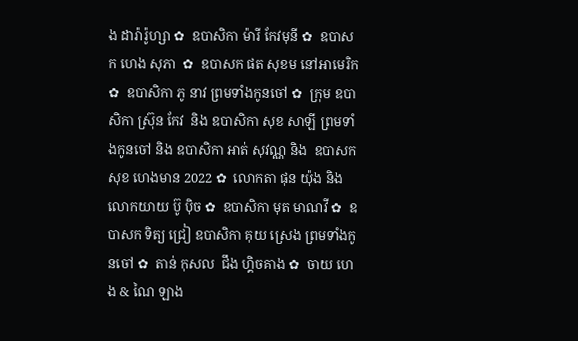ង ដារ៉ារ៉ូហ្សា ✿  ឧបាសិកា ម៉ារី កែវមុនី ✿  ឧបាសក ហេង សុភា  ✿  ឧបាសក ផត សុខម នៅអាមេរិក  ✿  ឧបាសិកា ភូ នាវ ព្រមទាំងកូនចៅ ✿  ក្រុម ឧបាសិកា ស្រ៊ុន កែវ  និង ឧបាសិកា សុខ សាឡី ព្រមទាំងកូនចៅ និង ឧបាសិកា អាត់ សុវណ្ណ និង  ឧបាសក សុខ ហេងមាន 2022 ✿  លោកតា ផុន យ៉ុង និង លោកយាយ ប៊ូ ប៉ិច ✿  ឧបាសិកា មុត មាណវី ✿  ឧបាសក ទិត្យ ជ្រៀ ឧបាសិកា គុយ ស្រេង ព្រមទាំងកូនចៅ ✿  តាន់ កុសល  ជឹង ហ្គិចគាង ✿  ចាយ ហេង & ណៃ ឡាង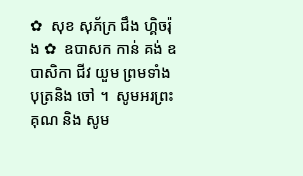✿  សុខ សុភ័ក្រ ជឹង ហ្គិចរ៉ុង ✿  ឧបាសក កាន់ គង់ ឧបាសិកា ជីវ យួម ព្រមទាំងបុត្រនិង ចៅ ។  សូមអរព្រះគុណ និង សូម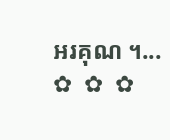អរគុណ ។...       ✿  ✿  ✿